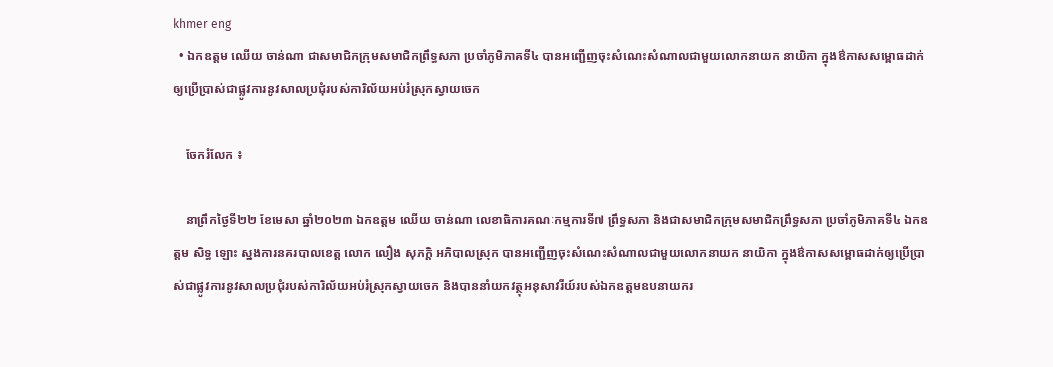khmer eng
  • ឯកឧត្តម ឈើយ ចាន់ណា ជាសមាជិកក្រុមសមាជិកព្រឹទ្ធសភា ប្រចាំភូមិភាគទី៤ បានអញ្ជើញចុះសំណេះសំណាលជាមួយលោកនាយក នាយិកា ក្នុងឳកាសសម្ពោធដាក់ឲ្យប្រើប្រាស់ជាផ្លូវការនូវសាលប្រជុំរបស់ការិល័យអប់រំស្រុកស្វាយចេក

    ចែករំលែក ៖

    នាព្រឹកថ្ងៃទី២២ ខែមេសា ឆ្នាំ២០២៣ ឯកឧត្តម ឈើយ ចាន់ណា លេខាធិការគណៈកម្មការទី៧ ព្រឹទ្ធសភា និងជាសមាជិកក្រុមសមាជិកព្រឹទ្ធសភា ប្រចាំភូមិភាគទី៤ ឯកឧត្តម សិទ្ធ ឡោះ ស្នងការនគរបាលខេត្ត លោក លឿង សុភក្តិ អភិបាលស្រុក បានអញ្ជើញចុះសំណេះសំណាលជាមួយលោកនាយក នាយិកា ក្នុងឳកាសសម្ពោធដាក់ឲ្យប្រើប្រាស់ជាផ្លូវការនូវសាលប្រជុំរបស់ការិល័យអប់រំស្រុកស្វាយចេក និងបាននាំយកវត្ថុអនុសាវរីយ៍របស់ឯកឧត្តមឧបនាយករ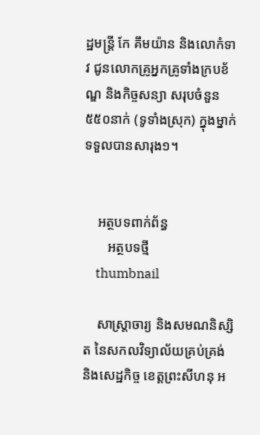ដ្ឋមន្ត្រី កែ គឹមយ៉ាន និងលោកំទាវ ជូនលោកគ្រូអ្នកគ្រូទាំងក្របខ័ណ្ឌ និងកិច្ចសន្យា សរុបចំនួន៥៥០នាក់ (ទូទាំងស្រុក) ក្នុងម្នាក់ទទួលបានសារុង១។


    អត្ថបទពាក់ព័ន្ធ
       អត្ថបទថ្មី
    thumbnail

    សាស្រ្តាចារ្យ និងសមណនិស្សិត នៃសកលវិទ្យាល័យគ្រប់គ្រង់ និងសេដ្ឋកិច្ច ខេត្តព្រះសីហនុ អ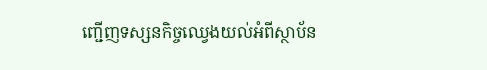ញ្ជើញទស្សនកិច្ចឈ្វេងយល់អំពីស្ថាប័ន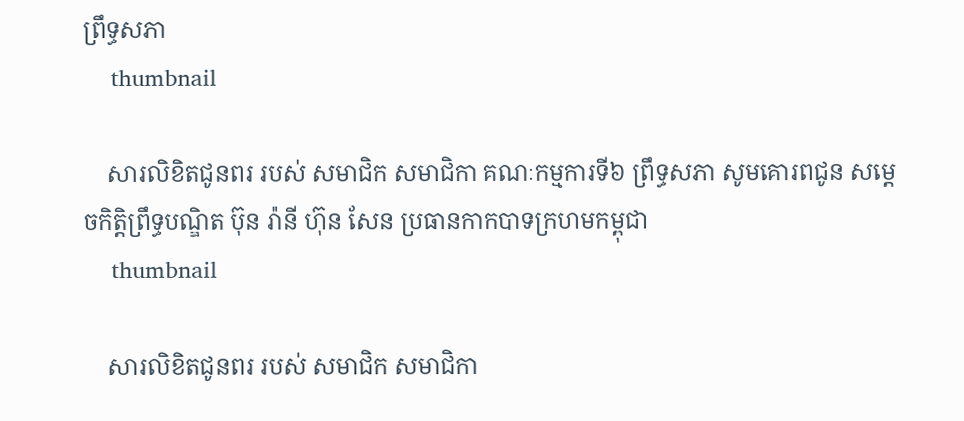ព្រឹទ្ធសភា
    thumbnail

    សារលិខិតជូនពរ របស់ សមាជិក សមាជិកា គណៈកម្មការទី៦ ព្រឹទ្ធសភា សូមគោរពជូន សម្តេចកិត្តិព្រឹទ្ធបណ្ឌិត ប៊ុន រ៉ានី ហ៊ុន សែន ប្រធានកាកបាទក្រហមកម្ពុជា
    thumbnail

    សារលិខិតជូនពរ របស់ សមាជិក សមាជិកា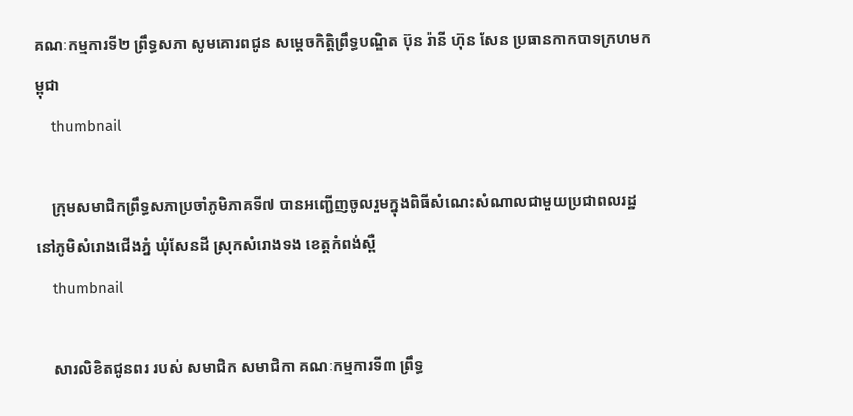គណៈកម្មការទី២ ព្រឹទ្ធសភា សូមគោរពជូន សម្តេចកិត្តិព្រឹទ្ធបណ្ឌិត ប៊ុន រ៉ានី ហ៊ុន សែន ប្រធានកាកបាទក្រហមកម្ពុជា
    thumbnail

    ក្រុមសមាជិកព្រឹទ្ធសភាប្រចាំភូមិភាគទី៧ បានអញ្ជើញចូលរួមក្នុងពិធីសំណេះសំណាលជាមួយប្រជាពលរដ្ឋ នៅភូមិសំរោងជើងភ្នំ ឃុំសែនដី ស្រុកសំរោងទង ខេត្តកំពង់ស្ពឺ
    thumbnail

    សារលិខិតជូនពរ របស់ សមាជិក សមាជិកា គណៈកម្មការទី៣ ព្រឹទ្ធ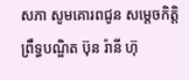សភា សូមគោរពជូន សម្តេចកិត្តិព្រឹទ្ធបណ្ឌិត ប៊ុន រ៉ានី ហ៊ុ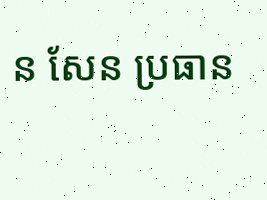ន សែន ប្រធាន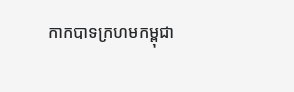កាកបាទក្រហមកម្ពុជា